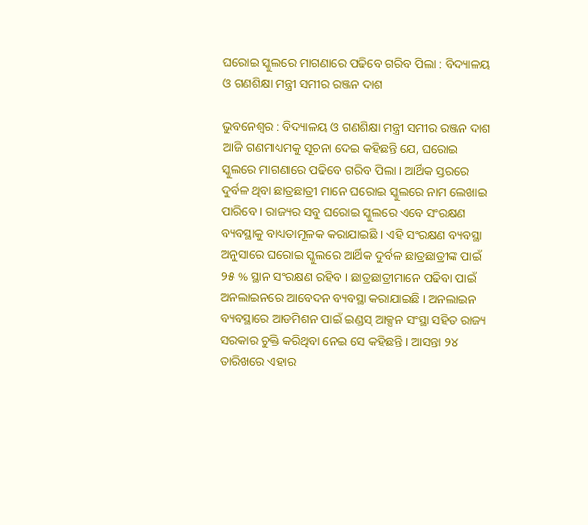ଘରୋଇ ସ୍କୁଲରେ ମାଗଣାରେ ପଢିବେ ଗରିବ ପିଲା : ବିଦ୍ୟାଳୟ ଓ ଗଣଶିକ୍ଷା ମନ୍ତ୍ରୀ ସମୀର ରଞ୍ଜନ ଦାଶ

ଭୁବନେଶ୍ୱର : ବିଦ୍ୟାଳୟ ଓ ଗଣଶିକ୍ଷା ମନ୍ତ୍ରୀ ସମୀର ରଞ୍ଜନ ଦାଶ ଆଜି ଗଣମାଧ୍ୟମକୁ ସୂଚନା ଦେଇ କହିଛ‌ନ୍ତି ଯେ, ଘରୋଇ ସ୍କୁଲରେ ମାଗଣାରେ ପଢିବେ ଗରିବ ପିଲା । ଆର୍ଥିକ ସ୍ତରରେ ଦୁର୍ବଳ ଥିବା ଛାତ୍ରଛାତ୍ରୀ ମାନେ ଘରୋଇ ସ୍କୁଲରେ ନାମ ଲେଖାଇ ପାରିବେ । ରାଜ୍ୟର ସବୁ ଘରୋଇ ସ୍କୁଲରେ ଏବେ ସଂରକ୍ଷଣ ବ୍ୟବସ୍ଥାକୁ ବାଧ୍ୟତାମୂଳକ କରାଯାଇଛି । ଏହି ସଂରକ୍ଷଣ ବ୍ୟବସ୍ଥା ଅନୁସାରେ ଘରୋଇ ସ୍କୁଲରେ ଆର୍ଥିକ ଦୁର୍ବଳ ଛାତ୍ରଛାତ୍ରୀଙ୍କ ପାଇଁ ୨୫ % ସ୍ଥାନ ସଂରକ୍ଷଣ ରହିବ । ଛାତ୍ରଛାତ୍ରୀମାନେ ପଢିବା ପାଇଁ ଅନଲାଇନରେ ଆବେଦନ ବ୍ୟବସ୍ଥା କରାଯାଇଛି । ଅନଲାଇନ ବ୍ୟବସ୍ଥାରେ ଆଡମିଶନ ପାଇଁ ଇଣ୍ଡସ୍ ଆକ୍ସନ ସଂସ୍ଥା ସହିତ ରାଜ୍ୟ ସରକାର ଚୁକ୍ତି କରିଥିବା ନେଇ ସେ କହିଛନ୍ତି । ଆସନ୍ତା ୨୪ ତାରିଖରେ ଏହାର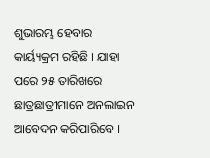ଶୁଭାରମ୍ଭ ହେବାର କାର୍ୟ୍ୟକ୍ରମ ରହିଛି । ଯାହା ପରେ ୨୫ ତାରିଖରେ ଛାତ୍ରଛାତ୍ରୀମାନେ ଅନଲାଇନ ଆବେଦନ କରିପାରିବେ ।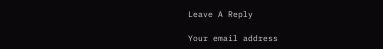Leave A Reply

Your email address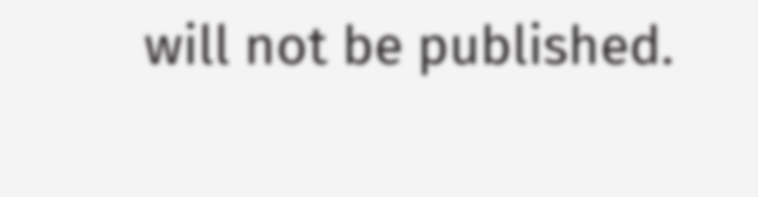will not be published.